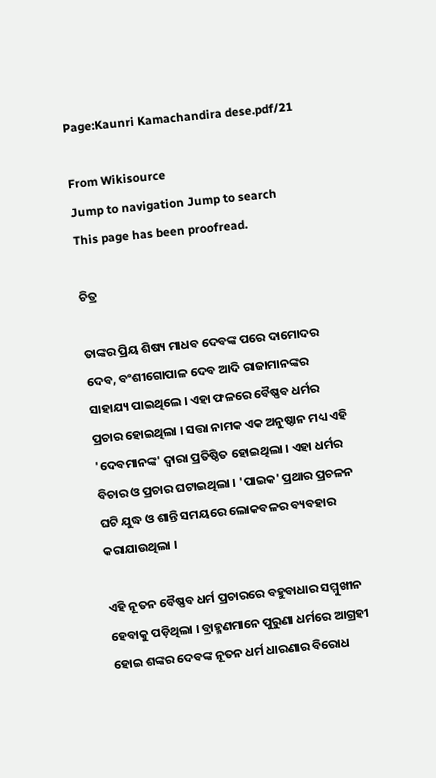Page:Kaunri Kamachandira dese.pdf/21

From Wikisource
Jump to navigation Jump to search
This page has been proofread.

ଚିତ୍ର

ତାଙ୍କର ପ୍ରିୟ ଶିଷ୍ୟ ମାଧବ ଦେବଙ୍କ ପରେ ଦାମୋଦର ଦେବ, ବଂଶୀଗୋପାଳ ଦେବ ଆଦି ରାଜାମାନଙ୍କର ସାହାଯ୍ୟ ପାଇଥିଲେ । ଏହା ଫଳରେ ବୈଷ୍ଣବ ଧର୍ମର ପ୍ରଚାର ହୋଇଥିଲା । ସତ୍ତା ନାମକ ଏକ ଅନୁଷ୍ଠାନ ମଧ୍ୟ ଏହି 'ଦେବମାନଙ୍କ' ଦ୍ଵାରା ପ୍ରତିଷ୍ଠିତ ହୋଇଥିଲା । ଏହା ଧର୍ମର ବିଚାର ଓ ପ୍ରଚାର ଘଟାଇଥିଲା । 'ପାଇକ' ପ୍ରଥାର ପ୍ରଚଳନ ଘଟି ଯୁଦ୍ଧ ଓ ଶାନ୍ତି ସମୟରେ ଲୋକବଳର ବ୍ୟବହାର କରାଯାଉଥିଲା ।

ଏହି ନୂତନ ବୈଷ୍ଣବ ଧର୍ମ ପ୍ରଚାରରେ ବହୁବାଧାର ସମ୍ମୁଖୀନ ହେବାକୁ ପଡ଼ିଥିଲା । ବ୍ରାହ୍ମଣମାନେ ପୁରୁଣା ଧର୍ମରେ ଆଗ୍ରହୀ ହୋଇ ଶଙ୍କର ଦେବଙ୍କ ନୂତନ ଧର୍ମ ଧାରଣାର ବିରୋଧ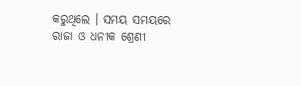କରୁଥିଲେ । ସମୟ ସମୟରେ ରାଜା ଓ ଧନୀକ ଶ୍ରେଣୀ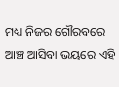ମଧ୍ୟ ନିଜର ଗୌରବରେ ଆଞ୍ଚ ଆସିବା ଭୟରେ ଏହି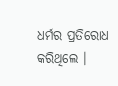ଧର୍ମର ପ୍ରତିରୋଧ କରିଥିଲେ ।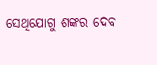ସେଥିଯୋଗୁ ଶଙ୍କର ଦେବ